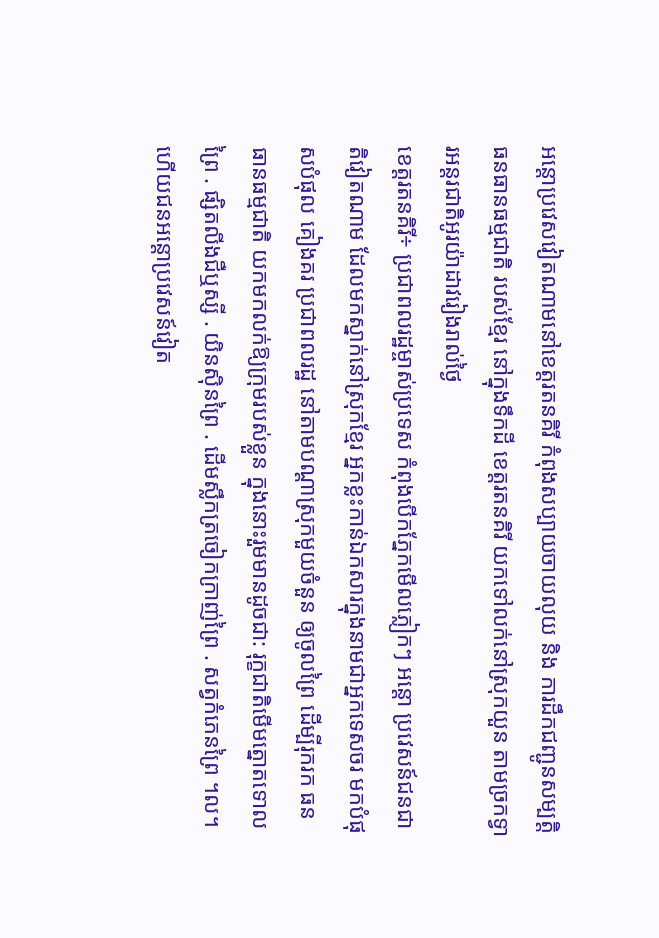អន្តោប្រវេសវៀតណាមនៅខេត្តរតនគិរី កំពុងសប្បាយចាយលុយ និង ការដឹកជញ្ជូនសម្បត្តិធនធានធម្មជាតិ របស់ខ្មែរ នៅក្នុងទឹកដី ខេត្តរតនគិរី យកទៅលក់នៅស្រុកយួន តាមច្រកទ្វារអន្តរជាតិអូរយ៉ាដាវរៀងរាល់ថ្ងៃ
ខេត្តរតនគិរី÷ ប្រជាពលរដ្ឋម្ចាស់ប្រទេស កំពុងបើកភ្នែកមើលភ្លៀកៗ អន្តោ ប្រវេសន៍ជនជាតិវៀតណាម ដែលមកស្នាក់នៅស្រុកខ្មែរ អ្នកខ្លះកាន់ឯកសារក្នុងនាមជាអ្នកទេសចរ មកបំផុសបំផុល គៀងគរ ប្រជាពលរដ្ឋ នៅតាមបណ្ដាស្រុកមួយចំនួន ឲ្យចូលព្រៃ ដើម្បីរុករក ធនធានធម្មជាតិ យកមកលក់ឱ្យក្រុមរបស់ខ្លួន ក្នុងនោះរួមមានដូចជា: រុក្ខជាតិមើមត្នោតទោលព្រៃ . ផ្សិតលីងជឺឬស្សី . យិនស៊ិនព្រៃ . ដើមស្លឹកត្រចៀកក្រាញ់ព្រៃ . សត្វកំភេនព្រៃ ។ល។
ហើយជនអន្តោប្រវេសន៍វៀត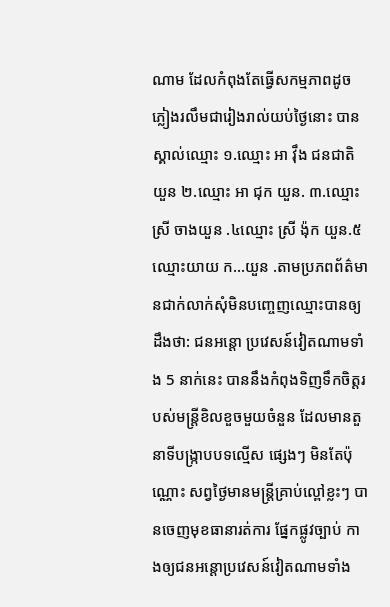ណាម ដែលកំពុងតែធ្វើសកម្មភាពដូចភ្លៀងរលឹមជារៀងរាល់យប់ថ្ងៃនោះ បានស្គាល់ឈ្មោះ ១.ឈ្មោះ អា វុឹង ជនជាតិ យួន ២.ឈ្មោះ អា ជុក យួន. ៣.ឈ្មោះ ស្រី ចាងយួន .៤ឈ្មោះ ស្រី ង៉ុក យួន.៥ឈ្មោះយាយ ក…យួន .តាមប្រភពព័ត៌មានជាក់លាក់សុំមិនបញ្ចេញឈ្មោះបានឲ្យដឹងថា: ជនអន្តោ ប្រវេសន៍វៀតណាមទាំង 5 នាក់នេះ បាននឹងកំពុងទិញទឹកចិត្តរបស់មន្ត្រីខិលខួចមួយចំនួន ដែលមានតួនាទីបង្ក្រាបបទល្មើស ផ្សេងៗ មិនតែប៉ុណ្ណោះ សព្វថ្ងៃមានមន្ត្រីគ្រាប់ល្ពៅខ្លះៗ បានចេញមុខធានារត់ការ ផ្នែកផ្លូវច្បាប់ កាងឲ្យជនអន្តោប្រវេសន៍វៀតណាមទាំង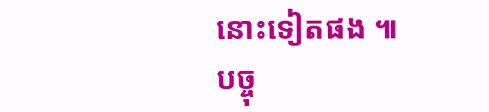នោះទៀតផង ៕
បច្ចុ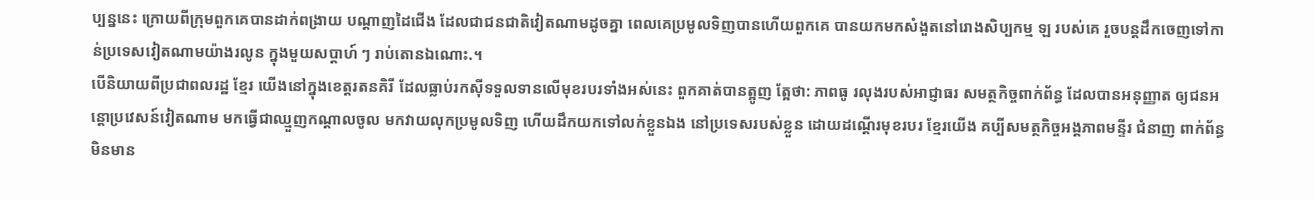ប្បន្ននេះ ក្រោយពីក្រុមពួកគេបានដាក់ពង្រាយ បណ្ដាញដៃជើង ដែលជាជនជាតិវៀតណាមដូចគ្នា ពេលគេប្រមូលទិញបានហើយពួកគេ បានយកមកសំងួតនៅរោងសិប្បកម្ម ឡ របស់គេ រួចបន្តដឹកចេញទៅកាន់ប្រទេសវៀតណាមយ៉ាងរលូន ក្នុងមួយសប្តាហ៍ ៗ រាប់តោនឯណោះ.។
បើនិយាយពីប្រជាពលរដ្ឋ ខ្មែរ យើងនៅក្នុងខេត្តរតនគិរី ដែលធ្លាប់រកសុីទទួលទានលើមុខរបរទាំងអស់នេះ ពួកគាត់បានត្អូញ ត្អែថា: ភាពធូ រលុងរបស់អាជ្ញាធរ សមត្ថកិច្ចពាក់ព័ន្ធ ដែលបានអនុញ្ញាត ឲ្យជនអន្តោប្រវេសន៍វៀតណាម មកធ្វើជាឈ្មួញកណ្ដាលចូល មកវាយលុកប្រមូលទិញ ហើយដឹកយកទៅលក់ខ្លួនឯង នៅប្រទេសរបស់ខ្លួន ដោយដណ្ដើរមុខរបរ ខ្មែរយើង គប្បីសមត្ថកិច្ចអង្គភាពមន្ទីរ ជំនាញ ពាក់ព័ន្ធ មិនមាន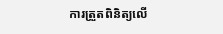ការត្រួតពិនិត្យលើ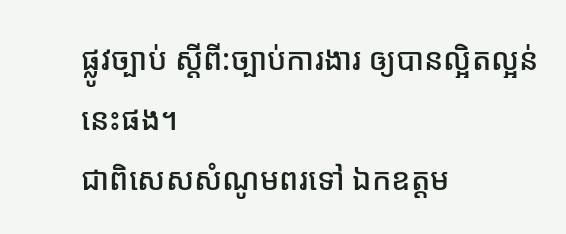ផ្លូវច្បាប់ ស្ដីពី:ច្បាប់ការងារ ឲ្យបានល្អិតល្អន់នេះផង។
ជាពិសេសសំណូមពរទៅ ឯកឧត្តម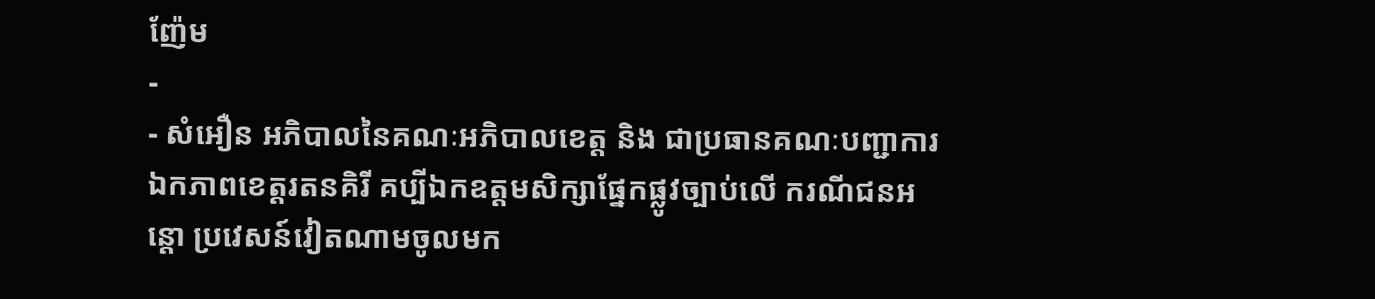ញ៉ែម
-
- សំអឿន អភិបាលនៃគណៈអភិបាលខេត្ត និង ជាប្រធានគណៈបញ្ជាការឯកភាពខេត្តរតនគិរី គប្បីឯកឧត្តមសិក្សាផ្នែកផ្លូវច្បាប់លើ ករណីជនអន្តោ ប្រវេសន៍វៀតណាមចូលមក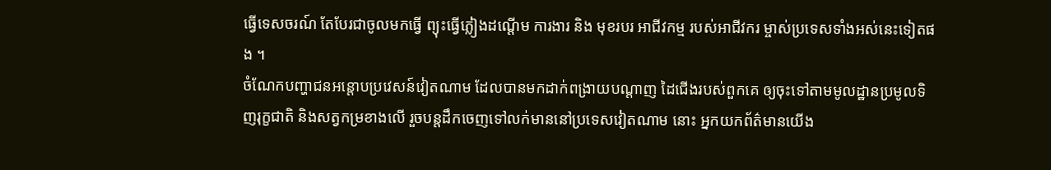ធ្វើទេសចរណ៍ តែបែរជាចូលមកធ្វើ ព្យុះធ្វើភ្លៀងដណ្ដើម ការងារ និង មុខរបរ អាជីវកម្ម របស់អាជីវករ ម្ចាស់ប្រទេសទាំងអស់នេះទៀតផង ។
ចំណែកបញ្ហាជនអន្តោបប្រវេសន៍វៀតណាម ដែលបានមកដាក់ពង្រាយបណ្ដាញ ដៃជើងរបស់ពួកគេ ឲ្យចុះទៅតាមមូលដ្ឋានប្រមូលទិញរុក្ខជាតិ និងសត្វកម្រខាងលើ រួចបន្តដឹកចេញទៅលក់មាននៅប្រទេសវៀតណាម នោះ អ្នកយកព័ត៌មានយើង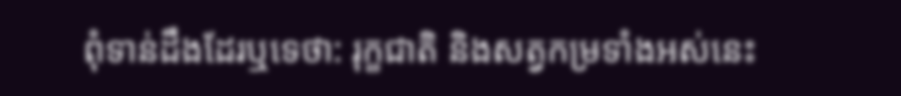ពុំទាន់ដឹងដែរឬទេថា: រុក្ខជាតិ និងសត្វកម្រទាំងអស់នេះ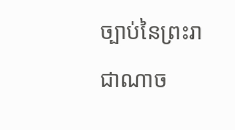ច្បាប់នៃព្រះរាជាណាច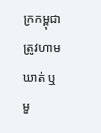ក្រកម្ពុជា ត្រូវហាមឃាត់ ឬមួ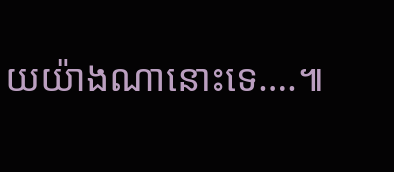យយ៉ាងណានោះទេ….៕